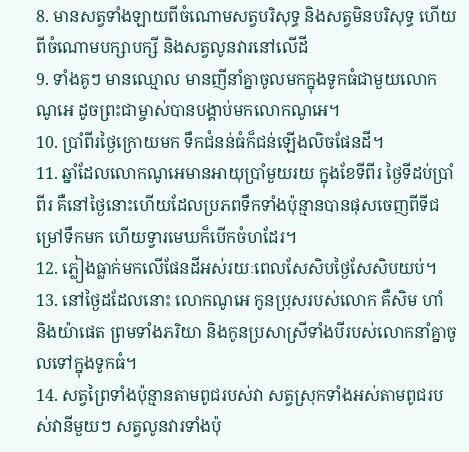8. មានសត្វទាំងឡាយពីចំណោមសត្វបរិសុទ្ធ និងសត្វមិនបរិសុទ្ធ ហើយពីចំណោមបក្សាបក្សី និងសត្វលូនវារនៅលើដី
9. ទាំងគូៗ មានឈ្មោល មានញីនាំគ្នាចូលមកក្នុងទូកធំជាមួយលោកណូអេ ដូចព្រះជាម្ចាស់បានបង្គាប់មកលោកណូអេ។
10. ប្រាំពីរថ្ងៃក្រោយមក ទឹកជំនន់ធំក៏ជន់ឡើងលិចផែនដី។
11. ឆ្នាំដែលលោកណូអេមានអាយុប្រាំមួយរយ ក្នុងខែទីពីរ ថ្ងៃទីដប់ប្រាំពីរ គឺនៅថ្ងៃនោះហើយដែលប្រភពទឹកទាំងប៉ុន្មានបានផុសចេញពីទីជម្រៅទឹកមក ហើយទ្វារមេឃក៏បើកចំហដែរ។
12. ភ្លៀងធ្លាក់មកលើផែនដីអស់រយៈពេលសែសិបថ្ងៃសែសិបយប់។
13. នៅថ្ងៃដដែលនោះ លោកណូអេ កូនប្រុសរបស់លោក គឺសិម ហាំ និងយ៉ាផេត ព្រមទាំងភរិយា និងកូនប្រសាស្រីទាំងបីរបស់លោកនាំគ្នាចូលទៅក្នុងទូកធំ។
14. សត្វព្រៃទាំងប៉ុន្មានតាមពូជរបស់វា សត្វស្រុកទាំងអស់តាមពូជរបស់វានីមួយៗ សត្វលូនវារទាំងប៉ុ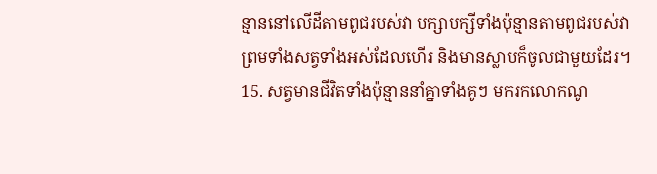ន្មាននៅលើដីតាមពូជរបស់វា បក្សាបក្សីទាំងប៉ុន្មានតាមពូជរបស់វា ព្រមទាំងសត្វទាំងអស់ដែលហើរ និងមានស្លាបក៏ចូលជាមួយដែរ។
15. សត្វមានជីវិតទាំងប៉ុន្មាននាំគ្នាទាំងគូៗ មករកលោកណូ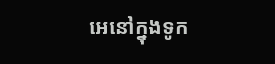អេនៅក្នុងទូក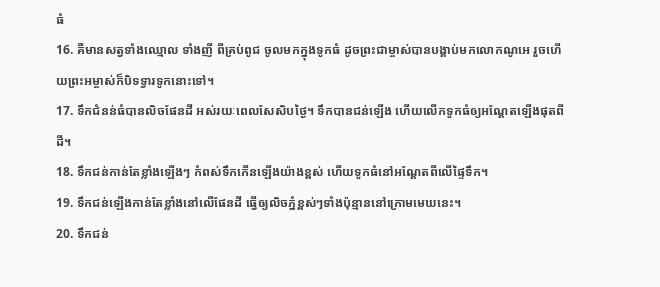ធំ
16. គឺមានសត្វទាំងឈ្មោល ទាំងញី ពីគ្រប់ពូជ ចូលមកក្នុងទូកធំ ដូចព្រះជាម្ចាស់បានបង្គាប់មកលោកណូអេ រួចហើយព្រះអម្ចាស់ក៏បិទទ្វារទូកនោះទៅ។
17. ទឹកជំនន់ធំបានលិចផែនដី អស់រយៈពេលសែសិបថ្ងៃ។ ទឹកបានជន់ឡើង ហើយលើកទូកធំឲ្យអណ្ដែតឡើងផុតពីដី។
18. ទឹកជន់កាន់តែខ្លាំងឡើងៗ កំពស់ទឹកកើនឡើងយ៉ាងខ្ពស់ ហើយទូកធំនៅអណ្ដែតពីលើផ្ទៃទឹក។
19. ទឹកជន់ឡើងកាន់តែខ្លាំងនៅលើផែនដី ធ្វើឲ្យលិចភ្នំខ្ពស់ៗទាំងប៉ុន្មាននៅក្រោមមេឃនេះ។
20. ទឹកជន់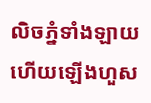លិចភ្នំទាំងឡាយ ហើយឡើងហួស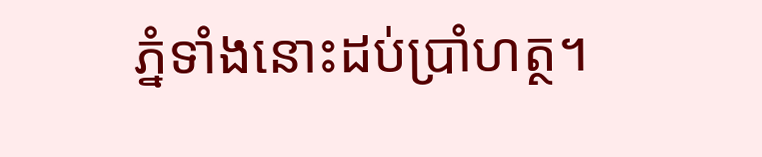ភ្នំទាំងនោះដប់ប្រាំហត្ថ។